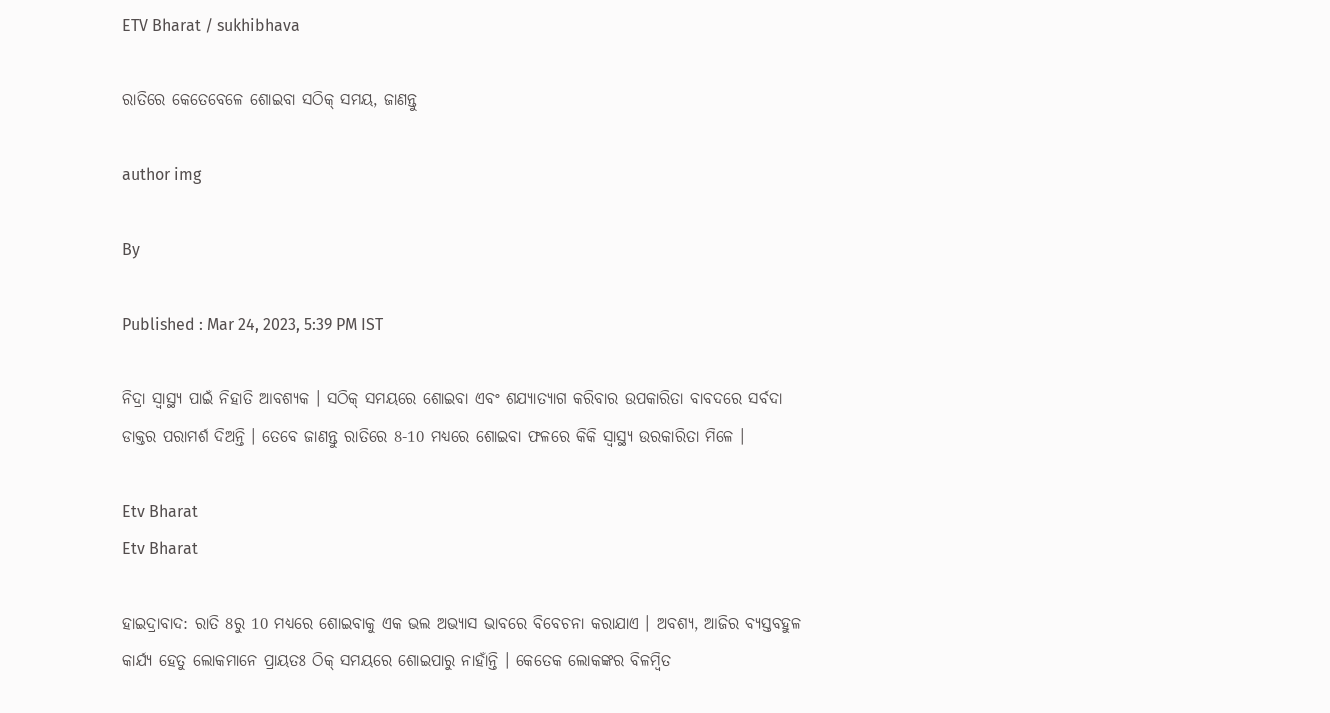ETV Bharat / sukhibhava

ରାତିରେ କେତେବେଳେ ଶୋଇବା ସଠିକ୍ ସମୟ, ଜାଣନ୍ତୁ

author img

By

Published : Mar 24, 2023, 5:39 PM IST

ନିଦ୍ରା ସ୍ବାସ୍ଥ୍ୟ ପାଇଁ ନିହାତି ଆବଶ୍ୟକ । ସଠିକ୍ ସମୟରେ ଶୋଇବା ଏବଂ ଶଯ୍ୟାତ୍ୟାଗ କରିବାର ଉପକାରିତା ବାବଦରେ ସର୍ବଦା ଡାକ୍ତର ପରାମର୍ଶ ଦିଅନ୍ତି । ତେବେ ଜାଣନ୍ତୁ ରାତିରେ 8-10 ମଧ୍ୟରେ ଶୋଇବା ଫଳରେ କିକି ସ୍ବାସ୍ଥ୍ୟ ଉରକାରିତା ମିଳେ ।

Etv Bharat
Etv Bharat

ହାଇଦ୍ରାବାଦ: ରାତି 8ରୁ 10 ମଧ୍ୟରେ ଶୋଇବାକୁ ଏକ ଭଲ ଅଭ୍ୟାସ ଭାବରେ ବିବେଚନା କରାଯାଏ । ଅବଶ୍ୟ, ଆଜିର ବ୍ୟସ୍ତବହୁଳ କାର୍ଯ୍ୟ ହେତୁ ଲୋକମାନେ ପ୍ରାୟତଃ ଠିକ୍ ସମୟରେ ଶୋଇପାରୁ ନାହାଁନ୍ତି । କେତେକ ଲୋକଙ୍କର ବିଳମ୍ବିତ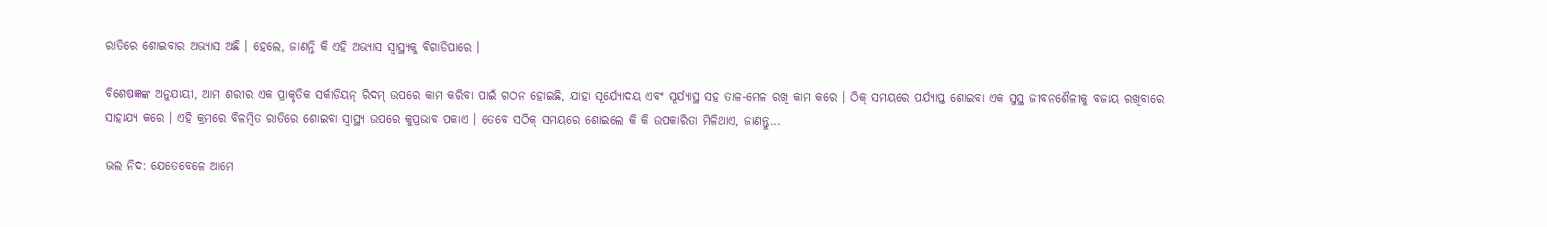ରାତିରେ ଶୋଇବାର ଅଭ୍ୟାସ ଅଛି । ହେଲେ, ଜାଣନ୍ତି କି ଏହି ଅଭ୍ୟାସ ସ୍ବାସ୍ଥ୍ୟକୁ ବିଗାଡିପାରେ ।

ବିଶେଷଜ୍ଞଙ୍କ ଅନୁଯାୟୀ, ଆମ ଶରୀର ଏକ ପ୍ରାକୃତିକ ସର୍କାଡିୟନ୍ ରିଦମ୍ ଉପରେ କାମ କରିବା ପାଇଁ ଗଠନ ହୋଇଛି, ଯାହା ସୂର୍ଯ୍ୟୋଦୟ ଏବଂ ସୂର୍ଯ୍ୟାସ୍ଥ ସହ ତାଳ-ମେଳ ରଖି କାମ କରେ । ଠିକ୍ ସମୟରେ ପର୍ଯ୍ୟାପ୍ତ ଶୋଇବା ଏକ ସୁସ୍ଥ ଜୀବନଶୈଳୀକୁ ବଜାୟ ରଖିବାରେ ସାହାଯ୍ୟ କରେ । ଏହି କ୍ରମରେ ବିଳମ୍ବିତ ରାତିରେ ଶୋଇବା ସ୍ବାସ୍ଥ୍ୟ ଉପରେ କୁପ୍ରଭାବ ପକାଏ । ତେବେ ସଠିକ୍ ସମୟରେ ଶୋଇଲେ କି କି ଉପକାରିତା ମିଳିଥାଏ, ଜାଣନ୍ତୁ...

ଭଲ ନିଦ: ଯେତେବେଳେ ଆମେ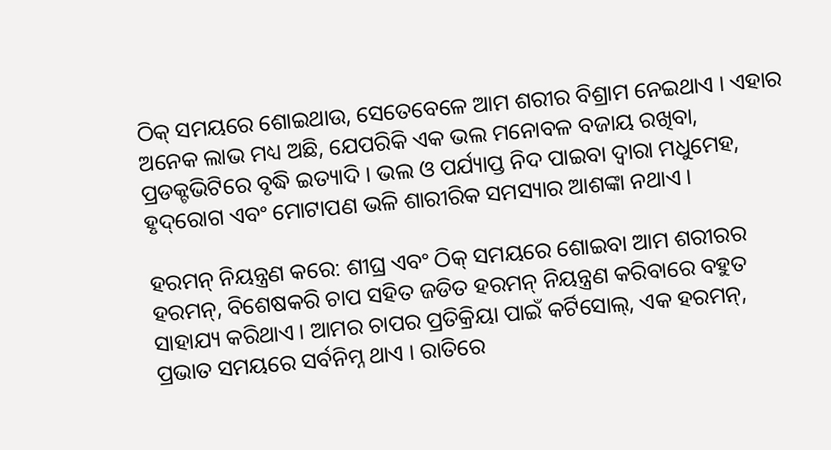ଠିକ୍ ସମୟରେ ଶୋଇଥାଉ, ସେତେବେଳେ ଆମ ଶରୀର ବିଶ୍ରାମ ନେଇଥାଏ । ଏହାର ଅନେକ ଲାଭ ମଧ୍ୟ ଅଛି, ଯେପରିକି ଏକ ଭଲ ମନୋବଳ ବଜାୟ ରଖିବା, ପ୍ରଡକ୍ଟଭିଟିରେ ବୃଦ୍ଧି ଇତ୍ୟାଦି । ଭଲ ଓ ପର୍ଯ୍ୟାପ୍ତ ନିଦ ପାଇବା ଦ୍ୱାରା ମଧୁମେହ, ହୃଦ୍‌ରୋଗ ଏବଂ ମୋଟାପଣ ଭଳି ଶାରୀରିକ ସମସ୍ୟାର ଆଶଙ୍କା ନଥାଏ ।

ହରମନ୍ ନିୟନ୍ତ୍ରଣ କରେ: ଶୀଘ୍ର ଏବଂ ଠିକ୍ ସମୟରେ ଶୋଇବା ଆମ ଶରୀରର ହରମନ୍, ବିଶେଷକରି ଚାପ ସହିତ ଜଡିତ ହରମନ୍ ନିୟନ୍ତ୍ରଣ କରିବାରେ ବହୁତ ସାହାଯ୍ୟ କରିଥାଏ । ଆମର ଚାପର ପ୍ରତିକ୍ରିୟା ପାଇଁ କର୍ଟିସୋଲ୍, ଏକ ହରମନ୍, ପ୍ରଭାତ ସମୟରେ ସର୍ବନିମ୍ନ ଥାଏ । ରାତିରେ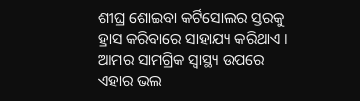ଶୀଘ୍ର ଶୋଇବା କର୍ଟିସୋଲର ସ୍ତରକୁ ହ୍ରାସ କରିବାରେ ସାହାଯ୍ୟ କରିଥାଏ । ଆମର ସାମଗ୍ରିକ ସ୍ୱାସ୍ଥ୍ୟ ଉପରେ ଏହାର ଭଲ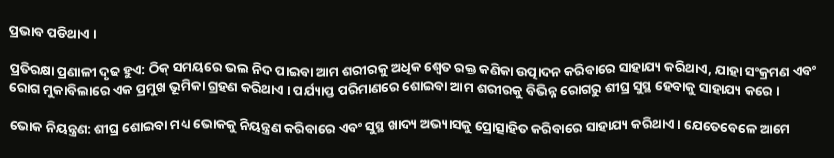ପ୍ରଭାବ ପଡିଥାଏ ।

ପ୍ରତିରକ୍ଷା ପ୍ରଣାଳୀ ଦୃଢ ହୁଏ: ଠିକ୍ ସମୟରେ ଭଲ ନିଦ ପାଇବା ଆମ ଶରୀରକୁ ଅଧିକ ଶ୍ବେତ ରକ୍ତ କଣିକା ଉତ୍ପାଦନ କରିବାରେ ସାହାଯ୍ୟ କରିଥାଏ, ଯାହା ସଂକ୍ରମଣ ଏବଂ ରୋଗ ମୁକାବିଲାରେ ଏକ ପ୍ରମୁଖ ଭୂମିକା ଗ୍ରହଣ କରିଥାଏ । ପର୍ଯ୍ୟାପ୍ତ ପରିମାଣରେ ଶୋଇବା ଆମ ଶରୀରକୁ ବିଭିନ୍ନ ରୋଗରୁ ଶୀଘ୍ର ସୁସ୍ଥ ହେବାକୁ ସାହାଯ୍ୟ କରେ ।

ଭୋକ ନିୟନ୍ତ୍ରଣ: ଶୀଘ୍ର ଶୋଇବା ମଧ୍ୟ ଭୋକକୁ ନିୟନ୍ତ୍ରଣ କରିବାରେ ଏବଂ ସୁସ୍ଥ ଖାଦ୍ୟ ଅଭ୍ୟାସକୁ ପ୍ରୋତ୍ସାହିତ କରିବାରେ ସାହାଯ୍ୟ କରିଥାଏ । ଯେତେବେଳେ ଆମେ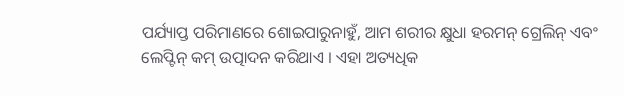ପର୍ଯ୍ୟାପ୍ତ ପରିମାଣରେ ଶୋଇପାରୁନାହୁଁ, ଆମ ଶରୀର କ୍ଷୁଧା ହରମନ୍ ଗ୍ରେଲିନ୍ ଏବଂ ଲେପ୍ଟିନ୍ କମ୍ ଉତ୍ପାଦନ କରିଥାଏ । ଏହା ଅତ୍ୟଧିକ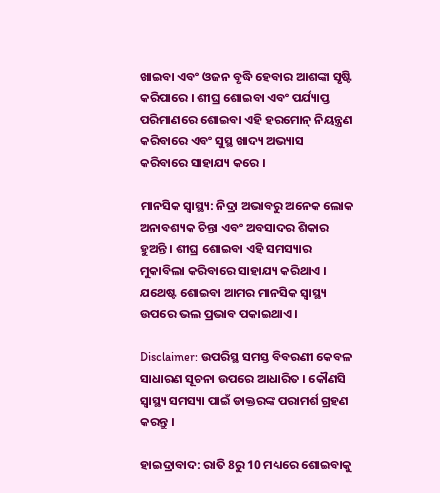ଖାଇବା ଏବଂ ଓଜନ ବୃଦ୍ଧି ହେବାର ଆଶଙ୍କା ସୃଷ୍ଟି କରିପାରେ । ଶୀଘ୍ର ଶୋଇବା ଏବଂ ପର୍ଯ୍ୟାପ୍ତ ପରିମାଣରେ ଶୋଇବା ଏହି ହରମୋନ୍ ନିୟନ୍ତ୍ରଣ କରିବାରେ ଏବଂ ସୁସ୍ଥ ଖାଦ୍ୟ ଅଭ୍ୟାସ କରିବାରେ ସାହାଯ୍ୟ କରେ ।

ମାନସିକ ସ୍ବାସ୍ଥ୍ୟ: ନିଦ୍ରା ଅଭାବରୁ ଅନେକ ଲୋକ ଅନାବଶ୍ୟକ ଚିନ୍ତା ଏବଂ ଅବସାଦର ଶିକାର ହୁଅନ୍ତି । ଶୀଘ୍ର ଶୋଇବା ଏହି ସମସ୍ୟାର ମୁକାବିଲା କରିବାରେ ସାହାଯ୍ୟ କରିଥାଏ । ଯଥେଷ୍ଟ ଶୋଇବା ଆମର ମାନସିକ ସ୍ୱାସ୍ଥ୍ୟ ଉପରେ ଭଲ ପ୍ରଭାବ ପକାଇଥାଏ ।

Disclaimer: ଉପରିସ୍ଥ ସମସ୍ତ ବିବରଣୀ କେବଳ ସାଧାରଣ ସୂଚନା ଉପରେ ଆଧାରିତ । କୌଣସି ସ୍ବାସ୍ଥ୍ୟ ସମସ୍ୟା ପାଇଁ ଡାକ୍ତରଙ୍କ ପରାମର୍ଶ ଗ୍ରହଣ କରନ୍ତୁ ।

ହାଇଦ୍ରାବାଦ: ରାତି 8ରୁ 10 ମଧ୍ୟରେ ଶୋଇବାକୁ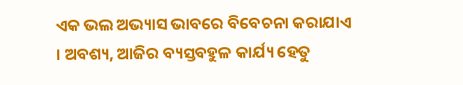ଏକ ଭଲ ଅଭ୍ୟାସ ଭାବରେ ବିବେଚନା କରାଯାଏ । ଅବଶ୍ୟ, ଆଜିର ବ୍ୟସ୍ତବହୁଳ କାର୍ଯ୍ୟ ହେତୁ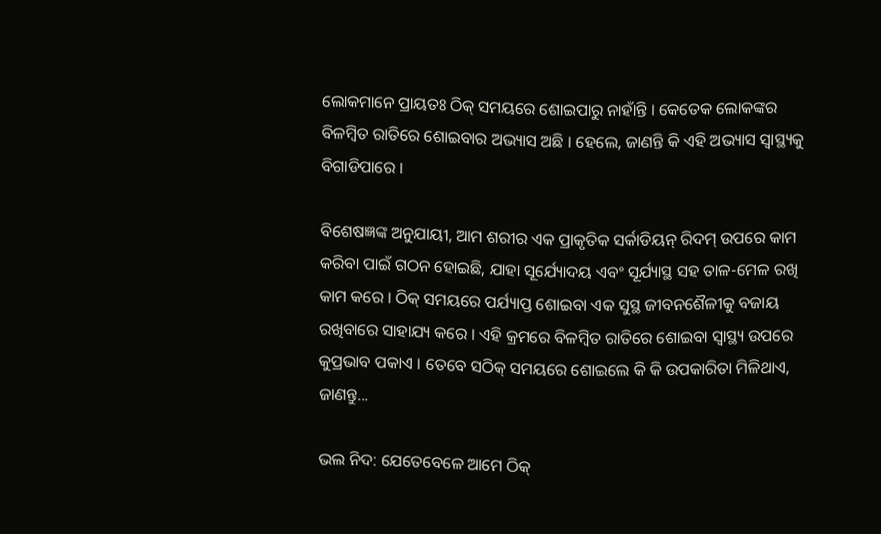ଲୋକମାନେ ପ୍ରାୟତଃ ଠିକ୍ ସମୟରେ ଶୋଇପାରୁ ନାହାଁନ୍ତି । କେତେକ ଲୋକଙ୍କର ବିଳମ୍ବିତ ରାତିରେ ଶୋଇବାର ଅଭ୍ୟାସ ଅଛି । ହେଲେ, ଜାଣନ୍ତି କି ଏହି ଅଭ୍ୟାସ ସ୍ବାସ୍ଥ୍ୟକୁ ବିଗାଡିପାରେ ।

ବିଶେଷଜ୍ଞଙ୍କ ଅନୁଯାୟୀ, ଆମ ଶରୀର ଏକ ପ୍ରାକୃତିକ ସର୍କାଡିୟନ୍ ରିଦମ୍ ଉପରେ କାମ କରିବା ପାଇଁ ଗଠନ ହୋଇଛି, ଯାହା ସୂର୍ଯ୍ୟୋଦୟ ଏବଂ ସୂର୍ଯ୍ୟାସ୍ଥ ସହ ତାଳ-ମେଳ ରଖି କାମ କରେ । ଠିକ୍ ସମୟରେ ପର୍ଯ୍ୟାପ୍ତ ଶୋଇବା ଏକ ସୁସ୍ଥ ଜୀବନଶୈଳୀକୁ ବଜାୟ ରଖିବାରେ ସାହାଯ୍ୟ କରେ । ଏହି କ୍ରମରେ ବିଳମ୍ବିତ ରାତିରେ ଶୋଇବା ସ୍ବାସ୍ଥ୍ୟ ଉପରେ କୁପ୍ରଭାବ ପକାଏ । ତେବେ ସଠିକ୍ ସମୟରେ ଶୋଇଲେ କି କି ଉପକାରିତା ମିଳିଥାଏ, ଜାଣନ୍ତୁ...

ଭଲ ନିଦ: ଯେତେବେଳେ ଆମେ ଠିକ୍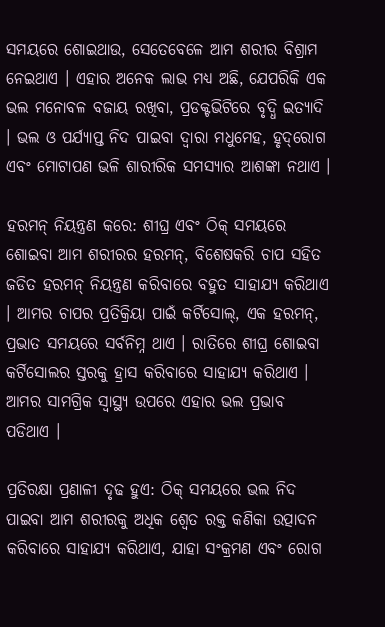ସମୟରେ ଶୋଇଥାଉ, ସେତେବେଳେ ଆମ ଶରୀର ବିଶ୍ରାମ ନେଇଥାଏ । ଏହାର ଅନେକ ଲାଭ ମଧ୍ୟ ଅଛି, ଯେପରିକି ଏକ ଭଲ ମନୋବଳ ବଜାୟ ରଖିବା, ପ୍ରଡକ୍ଟଭିଟିରେ ବୃଦ୍ଧି ଇତ୍ୟାଦି । ଭଲ ଓ ପର୍ଯ୍ୟାପ୍ତ ନିଦ ପାଇବା ଦ୍ୱାରା ମଧୁମେହ, ହୃଦ୍‌ରୋଗ ଏବଂ ମୋଟାପଣ ଭଳି ଶାରୀରିକ ସମସ୍ୟାର ଆଶଙ୍କା ନଥାଏ ।

ହରମନ୍ ନିୟନ୍ତ୍ରଣ କରେ: ଶୀଘ୍ର ଏବଂ ଠିକ୍ ସମୟରେ ଶୋଇବା ଆମ ଶରୀରର ହରମନ୍, ବିଶେଷକରି ଚାପ ସହିତ ଜଡିତ ହରମନ୍ ନିୟନ୍ତ୍ରଣ କରିବାରେ ବହୁତ ସାହାଯ୍ୟ କରିଥାଏ । ଆମର ଚାପର ପ୍ରତିକ୍ରିୟା ପାଇଁ କର୍ଟିସୋଲ୍, ଏକ ହରମନ୍, ପ୍ରଭାତ ସମୟରେ ସର୍ବନିମ୍ନ ଥାଏ । ରାତିରେ ଶୀଘ୍ର ଶୋଇବା କର୍ଟିସୋଲର ସ୍ତରକୁ ହ୍ରାସ କରିବାରେ ସାହାଯ୍ୟ କରିଥାଏ । ଆମର ସାମଗ୍ରିକ ସ୍ୱାସ୍ଥ୍ୟ ଉପରେ ଏହାର ଭଲ ପ୍ରଭାବ ପଡିଥାଏ ।

ପ୍ରତିରକ୍ଷା ପ୍ରଣାଳୀ ଦୃଢ ହୁଏ: ଠିକ୍ ସମୟରେ ଭଲ ନିଦ ପାଇବା ଆମ ଶରୀରକୁ ଅଧିକ ଶ୍ବେତ ରକ୍ତ କଣିକା ଉତ୍ପାଦନ କରିବାରେ ସାହାଯ୍ୟ କରିଥାଏ, ଯାହା ସଂକ୍ରମଣ ଏବଂ ରୋଗ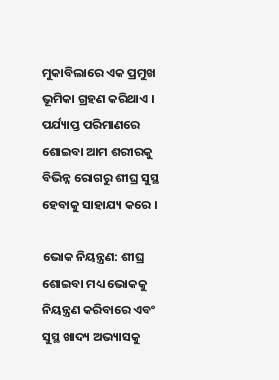ମୁକାବିଲାରେ ଏକ ପ୍ରମୁଖ ଭୂମିକା ଗ୍ରହଣ କରିଥାଏ । ପର୍ଯ୍ୟାପ୍ତ ପରିମାଣରେ ଶୋଇବା ଆମ ଶରୀରକୁ ବିଭିନ୍ନ ରୋଗରୁ ଶୀଘ୍ର ସୁସ୍ଥ ହେବାକୁ ସାହାଯ୍ୟ କରେ ।

ଭୋକ ନିୟନ୍ତ୍ରଣ: ଶୀଘ୍ର ଶୋଇବା ମଧ୍ୟ ଭୋକକୁ ନିୟନ୍ତ୍ରଣ କରିବାରେ ଏବଂ ସୁସ୍ଥ ଖାଦ୍ୟ ଅଭ୍ୟାସକୁ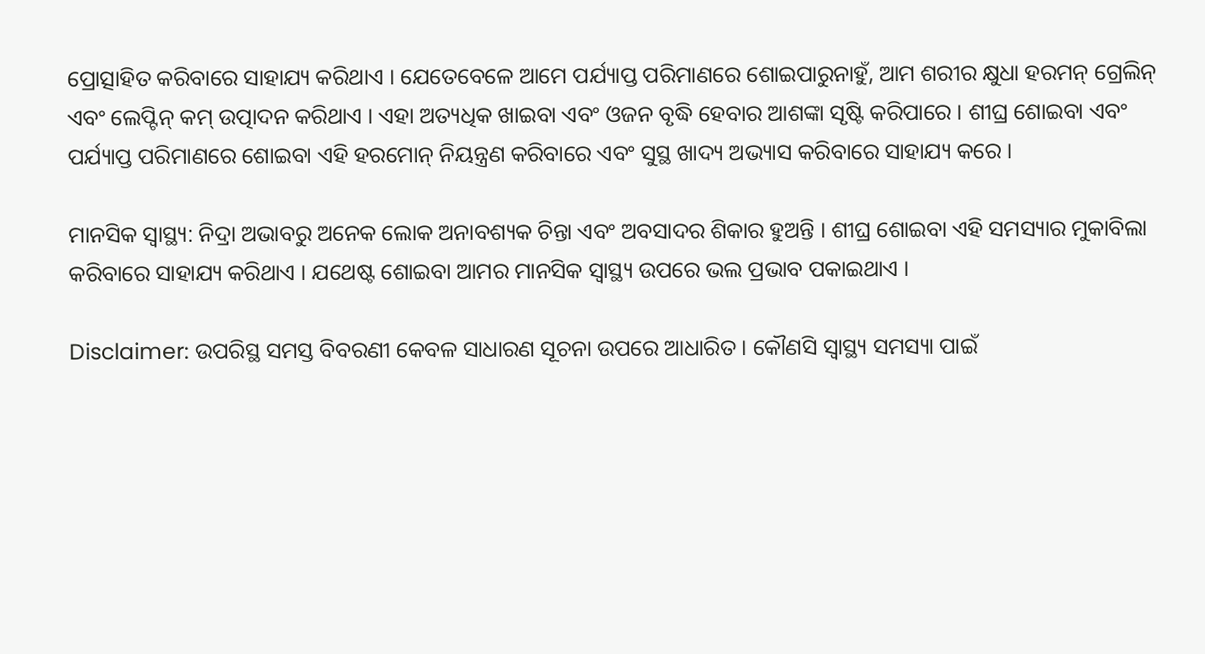ପ୍ରୋତ୍ସାହିତ କରିବାରେ ସାହାଯ୍ୟ କରିଥାଏ । ଯେତେବେଳେ ଆମେ ପର୍ଯ୍ୟାପ୍ତ ପରିମାଣରେ ଶୋଇପାରୁନାହୁଁ, ଆମ ଶରୀର କ୍ଷୁଧା ହରମନ୍ ଗ୍ରେଲିନ୍ ଏବଂ ଲେପ୍ଟିନ୍ କମ୍ ଉତ୍ପାଦନ କରିଥାଏ । ଏହା ଅତ୍ୟଧିକ ଖାଇବା ଏବଂ ଓଜନ ବୃଦ୍ଧି ହେବାର ଆଶଙ୍କା ସୃଷ୍ଟି କରିପାରେ । ଶୀଘ୍ର ଶୋଇବା ଏବଂ ପର୍ଯ୍ୟାପ୍ତ ପରିମାଣରେ ଶୋଇବା ଏହି ହରମୋନ୍ ନିୟନ୍ତ୍ରଣ କରିବାରେ ଏବଂ ସୁସ୍ଥ ଖାଦ୍ୟ ଅଭ୍ୟାସ କରିବାରେ ସାହାଯ୍ୟ କରେ ।

ମାନସିକ ସ୍ବାସ୍ଥ୍ୟ: ନିଦ୍ରା ଅଭାବରୁ ଅନେକ ଲୋକ ଅନାବଶ୍ୟକ ଚିନ୍ତା ଏବଂ ଅବସାଦର ଶିକାର ହୁଅନ୍ତି । ଶୀଘ୍ର ଶୋଇବା ଏହି ସମସ୍ୟାର ମୁକାବିଲା କରିବାରେ ସାହାଯ୍ୟ କରିଥାଏ । ଯଥେଷ୍ଟ ଶୋଇବା ଆମର ମାନସିକ ସ୍ୱାସ୍ଥ୍ୟ ଉପରେ ଭଲ ପ୍ରଭାବ ପକାଇଥାଏ ।

Disclaimer: ଉପରିସ୍ଥ ସମସ୍ତ ବିବରଣୀ କେବଳ ସାଧାରଣ ସୂଚନା ଉପରେ ଆଧାରିତ । କୌଣସି ସ୍ବାସ୍ଥ୍ୟ ସମସ୍ୟା ପାଇଁ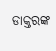ଡାକ୍ତରଙ୍କ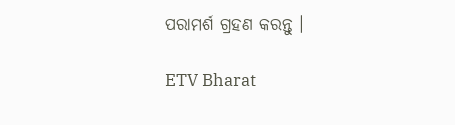ପରାମର୍ଶ ଗ୍ରହଣ କରନ୍ତୁ ।

ETV Bharat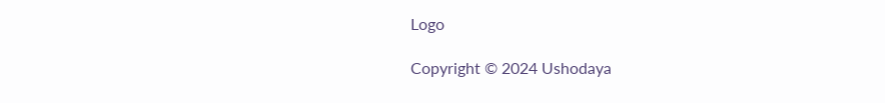Logo

Copyright © 2024 Ushodaya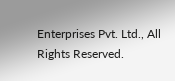Enterprises Pvt. Ltd., All Rights Reserved.